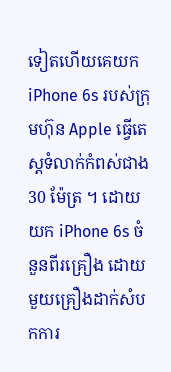ទៀតហើយគេយក iPhone 6s របស់ក្រុមហ៊ុន Apple ធ្វើតេស្តទំលាក់កំពស់ជាង 30 ម៉ែត្រ ។ ដោយយក iPhone 6s ចំនួនពីរគ្រឿង ដោយមួយគ្រឿងដាក់សំបកការ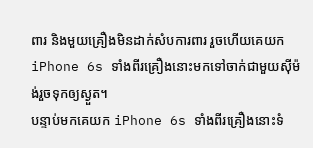ពារ និងមួយគ្រឿងមិនដាក់សំបការពារ រួចហើយគេយក iPhone 6s ទាំងពីរគ្រឿងនោះមកទៅចាក់ជាមួយស៊ីម៉ង់រួចទុកឲ្យស្ងួត។
បន្ទាប់មកគេយក iPhone 6s ទាំងពីរគ្រឿងនោះទំ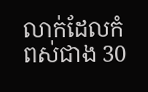លាក់ដែលកំពស់ជាង 30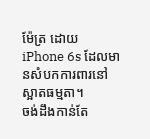ម៉ែត្រ ដោយ iPhone 6s ដែលមានសំបកការពារនៅស្អាតធម្មតា។
ចង់ដឹងកាន់តែ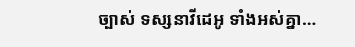ច្បាស់ ទស្សនាវីដេអូ ទាំងអស់គ្នា…